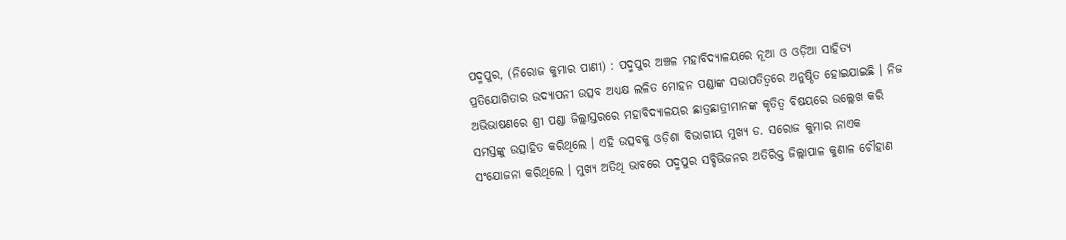ପଦ୍ମପୁର, (ନିରୋଜ କୁମାର ପାଣୀ) : ପଦ୍ମପୁର ଅଞ୍ଚଳ ମହାବିଦ୍ୟାଳୟରେ ନୂଆ ଓ ଓଡ଼ିଆ ସାହିତ୍ୟ ପ୍ରତିଯୋଗିତାର ଉଦ୍ଯାପନୀ ଉତ୍ସବ ଅଧ୍ୟକ୍ଷ ଲଳିତ ମୋହନ ପଣ୍ଡାଙ୍କ ସଭାପତିତ୍ୱରେ ଅନୁଷ୍ଠିତ ହୋଇଯାଇଛି । ନିଜ ଅଭିଭାଷଣରେ ଶ୍ରୀ ପଣ୍ଡା ଜିଲ୍ଲାସ୍ତରରେ ମହାବିଦ୍ୟାଳୟର ଛାତ୍ରଛାତ୍ରୀମାନଙ୍କ କୃତିତ୍ୱ ବିଷୟରେ ଉଲ୍ଲେଖ କରି ସମସ୍ତଙ୍କୁ ଉତ୍ସାହିତ କରିଥିଲେ । ଏହି ଉତ୍ସବକୁ ଓଡ଼ିଶା ବିଭାଗୀୟ ମୁଖ୍ୟ ଡ. ସରୋଜ କୁମାର ନାଏକ ସଂଯୋଜନା କରିଥିଲେ । ମୁଖ୍ୟ ଅତିଥି ଭାବରେ ପଦ୍ମପୁର ସବ୍ଡିଭିଜନର ଅତିରିକ୍ତ ଜିଲ୍ଲାପାଳ କୁଣାଳ ଚୌହାଣ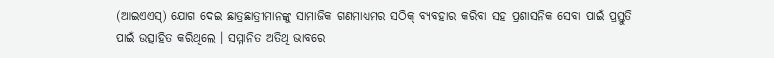(ଆଇଏଏସ୍) ଯୋଗ ଦେଇ ଛାତ୍ରଛାତ୍ରୀମାନଙ୍କୁ ସାମାଜିକ ଗଣମାଧ୍ୟମର ସଠିକ୍ ବ୍ୟବହାର କରିବା ସହ ପ୍ରଶାସନିକ ସେବା ପାଇଁ ପ୍ରସ୍ତୁତି ପାଇଁ ଉତ୍ସାହିତ କରିଥିଲେ । ସମ୍ମାନିତ ଅତିଥି ଭାବରେ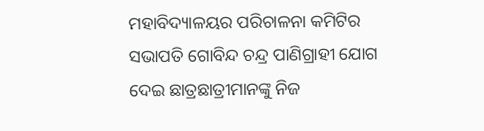ମହାବିଦ୍ୟାଳୟର ପରିଚାଳନା କମିଟିର ସଭାପତି ଗୋବିନ୍ଦ ଚନ୍ଦ୍ର ପାଣିଗ୍ରାହୀ ଯୋଗ ଦେଇ ଛାତ୍ରଛାତ୍ରୀମାନଙ୍କୁ ନିଜ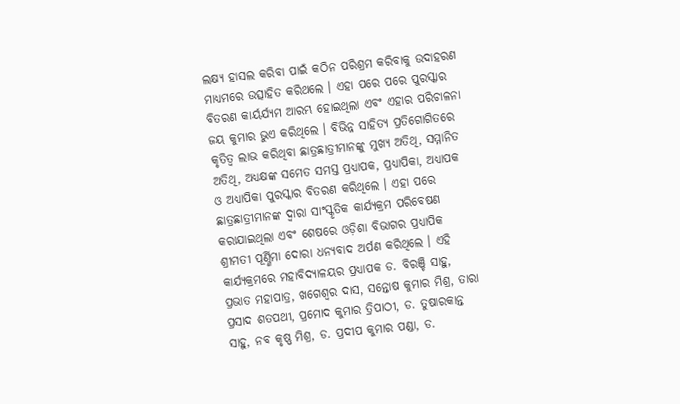ଲକ୍ଷ୍ୟ ହାସଲ କରିବା ପାଇଁ କଠିନ ପରିଶ୍ରମ କରିବାକୁ ଉଦାହରଣ ମାଧ୍ୟମରେ ଉତ୍ସାହିତ କରିଥଲେ । ଏହା ପରେ ପରେ ପୁରସ୍କାର ବିତରଣ କାର୍ୟର୍ଯ୍ୟମ ଆରମ୍ଭ ହୋଇଥିଲା ଏବଂ ଏହାର ପରିଚାଳନା ଜୟ କୁମାର ଭୁଏ କରିଥିଲେ । ବିଭିନ୍ନ ସାହିତ୍ୟ ପ୍ରତିଗୋଗିତରେ କୃତିତ୍ୱ ଲାଭ କରିଥିବା ଛାତ୍ରଛାତ୍ରୀମାନଙ୍କୁ ମୁଖ୍ୟ ଅତିଥି, ସମ୍ମାନିତ ଅତିଥି, ଅଧ୍ୟକ୍ଷଙ୍କ ସମେତ ସମସ୍ତ ପ୍ରଧ୍ୟାପକ, ପ୍ରଧ୍ୟାପିକା, ଅଧ୍ୟାପକ ଓ ଅଧ୍ୟାପିକା ପୁରସ୍କାର ବିତରଣ କରିଥିଲେ । ଏହା ପରେ ଛାତ୍ରଛାତ୍ରୀମାନଙ୍କ ଦ୍ଵାରା ସାଂସ୍କୃତିକ କାର୍ଯ୍ୟକ୍ରମ ପରିବେଷଣ କରାଯାଇଥିଲା ଏବଂ ଶେଷରେ ଓଡ଼ିଶା ବିଭାଗର ପ୍ରଧ୍ୟାପିକ ଶ୍ରୀମତୀ ପୂର୍ଣ୍ଣିମା ଦୋରା ଧନ୍ୟବାଦ ଅର୍ପଣ କରିଥିଲେ । ଏହି କାର୍ଯ୍ୟକ୍ରମରେ ମହାବିଦ୍ୟାଳୟର ପ୍ରଧ୍ୟାପକ ଡ. ବିରଞ୍ଚି ସାହୁ, ପ୍ରଭାତ ମହାପାତ୍ର, ଖଗେଶ୍ୱର ଦାସ, ସନ୍ତୋଷ କୁମାର ମିଶ୍ର, ତାରା ପ୍ରସାଦ ଶତପଥୀ, ପ୍ରମୋଦ କୁମାର ତ୍ରିପାଠୀ, ଡ. ତୁଷାରକାନ୍ତ ସାହୁ, ନବ କୃଷ୍ଣ ମିଶ୍ର, ଡ. ପ୍ରଦୀପ କୁମାର ପଣ୍ଡା, ଡ.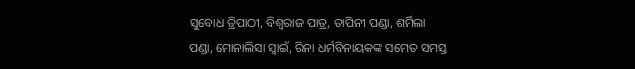ସୁବୋଧ ତ୍ରିପାଠୀ, ବିଶ୍ଵରାଜ ପାତ୍ର, ତାପିନୀ ପଣ୍ଡା, ଶର୍ମିଲା ପଣ୍ଡା, ମୋନାଲିସା ସ୍ୱାଇଁ, ରିନା ଧର୍ମବିନାୟକଙ୍କ ସମେତ ସମସ୍ତ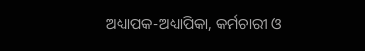ଅଧ୍ୟାପକ-ଅଧ୍ୟାପିକା, କର୍ମଚାରୀ ଓ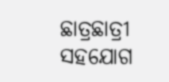ଛାତ୍ରଛାତ୍ରୀ ସହଯୋଗ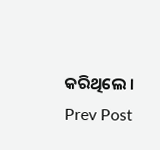କରିଥିଲେ ।
Prev Post